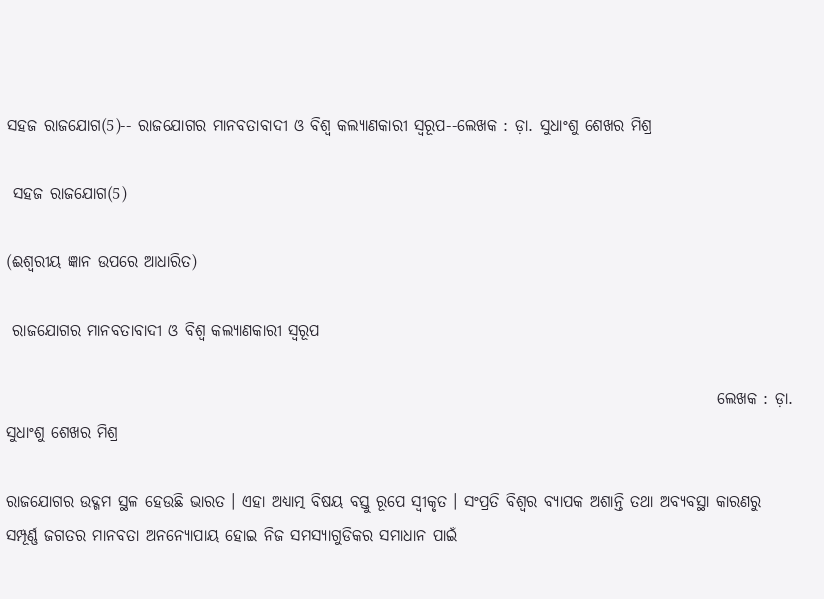ସହଜ ରାଜଯୋଗ(5)-- ରାଜଯୋଗର ମାନବତାବାଦୀ ଓ ବିଶ୍ୱ କଲ୍ୟାଣକାରୀ ସ୍ବରୂପ--ଲେଖକ : ଡ଼ା. ସୁଧାଂଶୁ ଶେଖର ମିଶ୍ର

 ସହଜ ରାଜଯୋଗ(5)

(ଈଶ୍ୱରୀୟ ଜ୍ଞାନ ଉପରେ ଆଧାରିତ)

 ରାଜଯୋଗର ମାନବତାବାଦୀ ଓ ବିଶ୍ୱ କଲ୍ୟାଣକାରୀ ସ୍ବରୂପ

                                                                                                               ଲେଖକ : ଡ଼ା. ସୁଧାଂଶୁ ଶେଖର ମିଶ୍ର

ରାଜଯୋଗର ଉଦ୍ଗମ ସ୍ଥଳ ହେଉଛି ଭାରତ । ଏହା ଅଧ୍ୟାତ୍ମ ବିଷୟ ବସ୍ତୁ ରୂପେ ସ୍ବୀକୃତ । ସଂପ୍ରତି ବିଶ୍ୱର ବ୍ୟାପକ ଅଶାନ୍ତି ତଥା ଅବ୍ୟବସ୍ଥା କାରଣରୁ ସମ୍ପୂର୍ଣ୍ଣ ଜଗତର ମାନବତା ଅନନ୍ୟୋପାୟ ହୋଇ ନିଜ ସମସ୍ୟାଗୁଡିକର ସମାଧାନ ପାଇଁ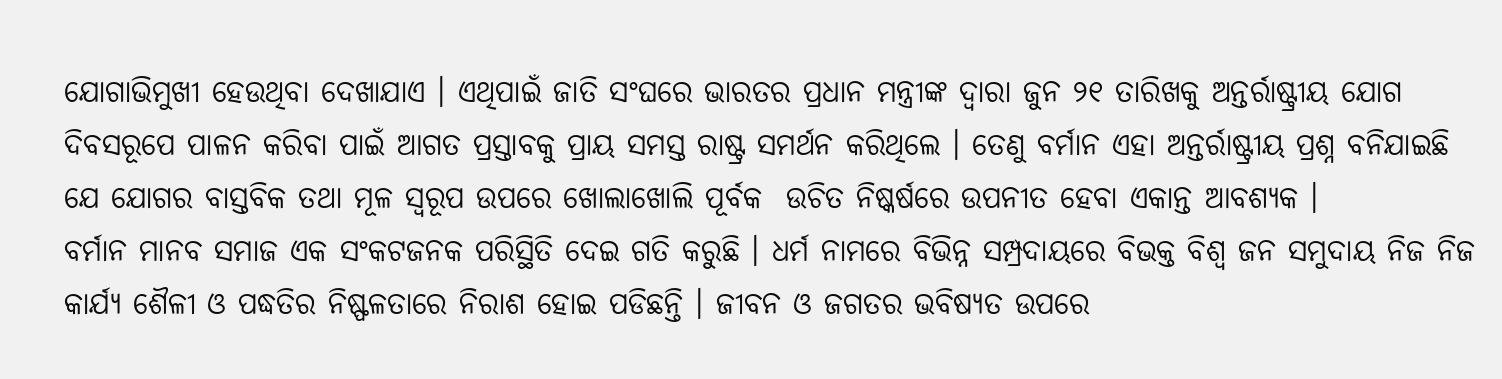ଯୋଗାଭିମୁଖୀ ହେଉଥିବା ଦେଖାଯାଏ । ଏଥିପାଇଁ ଜାତି ସଂଘରେ ଭାରତର ପ୍ରଧାନ ମନ୍ତ୍ରୀଙ୍କ ଦ୍ୱାରା ଜୁନ ୨୧ ତାରିଖକୁ ଅନ୍ତର୍ରାଷ୍ଟ୍ରୀୟ ଯୋଗ ଦିବସରୂପେ ପାଳନ କରିବା ପାଇଁ ଆଗତ ପ୍ରସ୍ତାବକୁ ପ୍ରାୟ ସମସ୍ତ ରାଷ୍ଟ୍ର ସମର୍ଥନ କରିଥିଲେ । ତେଣୁ ବର୍ମାନ ଏହା ଅନ୍ତର୍ରାଷ୍ଟ୍ରୀୟ ପ୍ରଶ୍ନ ବନିଯାଇଛି ଯେ ଯୋଗର ବାସ୍ତବିକ ତଥା ମୂଳ ସ୍ବରୂପ ଉପରେ ଖୋଲାଖୋଲି ପୂର୍ବକ  ଉଚିତ ନିଷ୍କର୍ଷରେ ଉପନୀତ ହେବା ଏକାନ୍ତ ଆବଶ୍ୟକ ।
ବର୍ମାନ ମାନବ ସମାଜ ଏକ ସଂକଟଜନକ ପରିସ୍ଥିତି ଦେଇ ଗତି କରୁଛି । ଧର୍ମ ନାମରେ ବିଭିନ୍ନ ସମ୍ପ୍ରଦାୟରେ ବିଭକ୍ତ ବିଶ୍ୱ ଜନ ସମୁଦାୟ ନିଜ ନିଜ କାର୍ଯ୍ୟ ଶୈଳୀ ଓ ପଦ୍ଧତିର ନିଷ୍ଫଳତାରେ ନିରାଶ ହୋଇ ପଡିଛନ୍ତି । ଜୀବନ ଓ ଜଗତର ଭବିଷ୍ୟତ ଉପରେ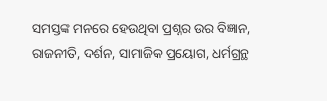ସମସ୍ତଙ୍କ ମନରେ ହେଉଥିବା ପ୍ରଶ୍ନର ଉର ବିଜ୍ଞାନ, ରାଜନୀତି, ଦର୍ଶନ, ସାମାଜିକ ପ୍ରୟୋଗ, ଧର୍ମଗ୍ରନ୍ଥ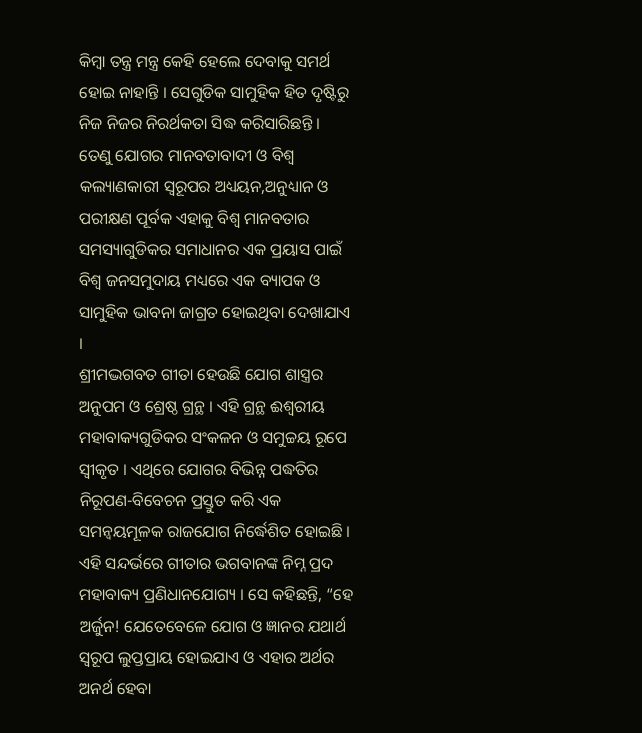କିମ୍ବା ତନ୍ତ୍ର ମନ୍ତ୍ର କେହି ହେଲେ ଦେବାକୁ ସମର୍ଥ ହୋଇ ନାହାନ୍ତି । ସେଗୁଡିକ ସାମୁହିକ ହିତ ଦୃଷ୍ଟିରୁ ନିଜ ନିଜର ନିରର୍ଥକତା ସିଦ୍ଧ କରିସାରିଛନ୍ତି । ତେଣୁ ଯୋଗର ମାନବତାବାଦୀ ଓ ବିଶ୍ୱ କଲ୍ୟାଣକାରୀ ସ୍ବରୂପର ଅଧ୍ୟୟନ,ଅନୁଧ୍ୟାନ ଓ ପରୀକ୍ଷଣ ପୂର୍ବକ ଏହାକୁ ବିଶ୍ୱ ମାନବତାର ସମସ୍ୟାଗୁଡିକର ସମାଧାନର ଏକ ପ୍ରୟାସ ପାଇଁ ବିଶ୍ୱ ଜନସମୁଦାୟ ମଧ୍ୟରେ ଏକ ବ୍ୟାପକ ଓ ସାମୁହିକ ଭାବନା ଜାଗ୍ରତ ହୋଇଥିବା ଦେଖାଯାଏ ।
ଶ୍ରୀମଦ୍ଭଗବତ ଗୀତା ହେଉଛି ଯୋଗ ଶାସ୍ତ୍ରର ଅନୁପମ ଓ ଶ୍ରେଷ୍ଠ ଗ୍ରନ୍ଥ । ଏହି ଗ୍ରନ୍ଥ ଈଶ୍ୱରୀୟ ମହାବାକ୍ୟଗୁଡିକର ସଂକଳନ ଓ ସମୁଚ୍ଚୟ ରୂପେ ସ୍ବୀକୃତ । ଏଥିରେ ଯୋଗର ବିଭିନ୍ନ ପଦ୍ଧତିର ନିରୂପଣ-ବିବେଚନ ପ୍ରସ୍ତୁତ କରି ଏକ ସମନ୍ୱୟମୂଳକ ରାଜଯୋଗ ନିର୍ଦ୍ଧେଶିତ ହୋଇଛି । ଏହି ସନ୍ଦର୍ଭରେ ଗୀତାର ଭଗବାନଙ୍କ ନିମ୍ନ ପ୍ରଦ ମହାବାକ୍ୟ ପ୍ରଣିଧାନଯୋଗ୍ୟ । ସେ କହିଛନ୍ତି, “ହେ ଅର୍ଜୁନ! ଯେତେବେଳେ ଯୋଗ ଓ ଜ୍ଞାନର ଯଥାର୍ଥ ସ୍ବରୂପ ଲୁପ୍ତପ୍ରାୟ ହୋଇଯାଏ ଓ ଏହାର ଅର୍ଥର ଅନର୍ଥ ହେବା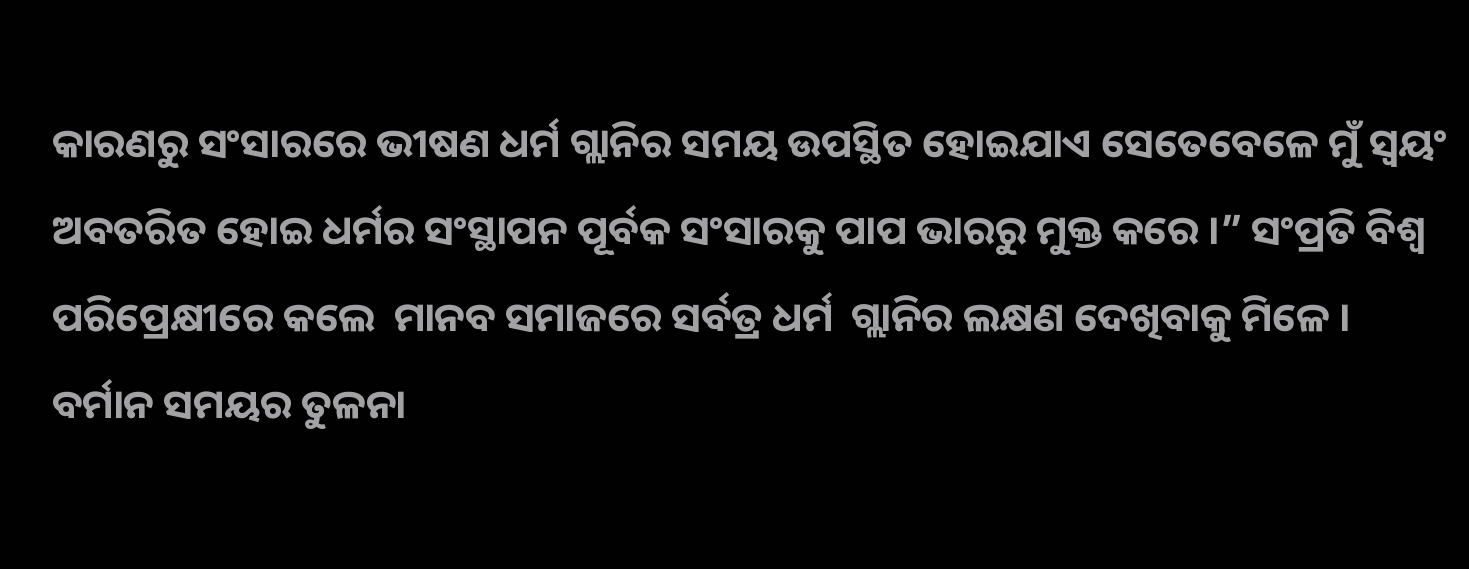କାରଣରୁ ସଂସାରରେ ଭୀଷଣ ଧର୍ମ ଗ୍ଲାନିର ସମୟ ଉପସ୍ଥିତ ହୋଇଯାଏ ସେତେବେଳେ ମୁଁ ସ୍ବୟଂ ଅବତରିତ ହୋଇ ଧର୍ମର ସଂସ୍ଥାପନ ପୂର୍ବକ ସଂସାରକୁ ପାପ ଭାରରୁ ମୁକ୍ତ କରେ ।” ସଂପ୍ରତି ବିଶ୍ୱ ପରିପ୍ରେକ୍ଷୀରେ କଲେ  ମାନବ ସମାଜରେ ସର୍ବତ୍ର ଧର୍ମ  ଗ୍ଲାନିର ଲକ୍ଷଣ ଦେଖିବାକୁ ମିଳେ । ବର୍ମାନ ସମୟର ତୁଳନା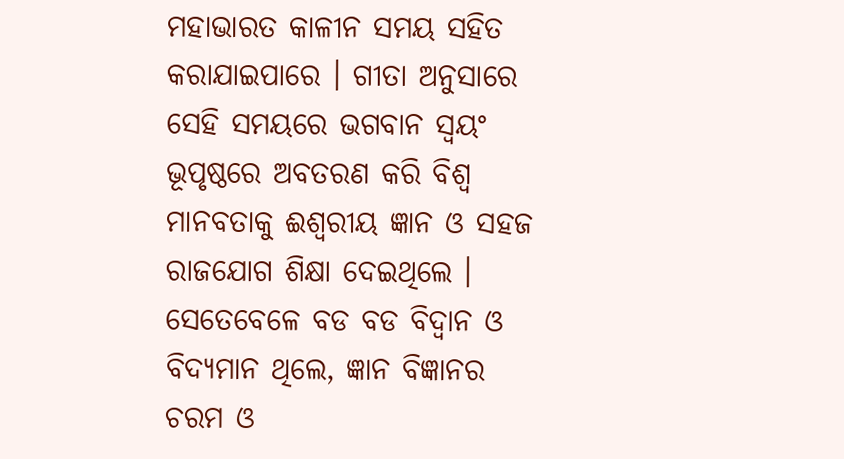ମହାଭାରତ କାଳୀନ ସମୟ ସହିତ କରାଯାଇପାରେ । ଗୀତା ଅନୁସାରେ ସେହି ସମୟରେ ଭଗବାନ ସ୍ବୟଂ ଭୂପୃଷ୍ଠରେ ଅବତରଣ କରି ବିଶ୍ୱ ମାନବତାକୁ ଈଶ୍ୱରୀୟ ଜ୍ଞାନ ଓ ସହଜ ରାଜଯୋଗ ଶିକ୍ଷା ଦେଇଥିଲେ । ସେତେବେଳେ ବଡ ବଡ ବିଦ୍ୱାନ ଓ ବିଦ୍ୟମାନ ଥିଲେ, ଜ୍ଞାନ ବିଜ୍ଞାନର ଚରମ ଓ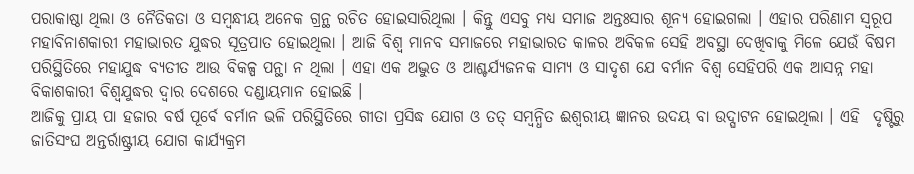ପରାକାଷ୍ଠା ଥିଲା ଓ ନୈତିକତା ଓ ସମ୍ବନ୍ଧୀୟ ଅନେକ ଗ୍ରନ୍ଥ ରଚିତ ହୋଇସାରିଥିଲା । କିନ୍ତୁ ଏସବୁ ମଧ୍ୟ ସମାଜ ଅନ୍ତଃସାର ଶୂନ୍ୟ ହୋଇଗଲା । ଏହାର ପରିଣାମ ସ୍ବରୂପ ମହାବିନାଶକାରୀ ମହାଭାରତ ଯୁଦ୍ଧର ସୂତ୍ରପାତ ହୋଇଥିଲା । ଆଜି ବିଶ୍ୱ ମାନବ ସମାଜରେ ମହାଭାରତ କାଳର ଅବିକଳ ସେହି ଅବସ୍ଥା ଦେଖିବାକୁ ମିଳେ ଯେଉଁ ବିଷମ ପରିସ୍ଥିତିରେ ମହାଯୁଦ୍ଧ ବ୍ୟତୀତ ଆଉ ବିକଳ୍ପ ପନ୍ଥା ନ ଥିଲା । ଏହା ଏକ ଅଦ୍ଭୁତ ଓ ଆଶ୍ଚର୍ଯ୍ୟଜନକ ସାମ୍ୟ ଓ ସାଦୃଶ ଯେ ବର୍ମାନ ବିଶ୍ୱ ସେହିପରି ଏକ ଆସନ୍ନ ମହା ବିକାଶକାରୀ ବିଶ୍ୱଯୁଦ୍ଧର ଦ୍ୱାର ଦେଶରେ ଦଣ୍ଡାୟମାନ ହୋଇଛି ।
ଆଜିକୁ ପ୍ରାୟ ପା ହଜାର ବର୍ଷ ପୂର୍ବେ ବର୍ମାନ ଭଳି ପରିସ୍ଥିତିରେ ଗୀତା ପ୍ରସିଦ୍ଧ ଯୋଗ ଓ ତତ୍ ସମ୍ବନ୍ଧିତ ଈଶ୍ୱରୀୟ ଜ୍ଞାନର ଉଦୟ ବା ଉଦ୍ଘାଟନ ହୋଇଥିଲା । ଏହି  ଦୃଷ୍ଟିରୁ ଜାତିସଂଘ ଅନ୍ତର୍ରାଷ୍ଟ୍ରୀୟ ଯୋଗ କାର୍ଯ୍ୟକ୍ରମ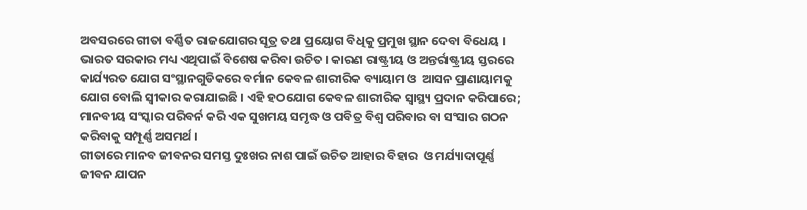ଅବସରରେ ଗୀତା ବର୍ଣ୍ଣିତ ରାଜଯୋଗର ସୂତ୍ର ତଥା ପ୍ରୟୋଗ ବିଧିକୁ ପ୍ରମୁଖ ସ୍ଥାନ ଦେବା ବିଧେୟ । ଭାରତ ସରକାର ମଧ୍ୟ ଏଥିପାଇଁ ବିଶେଷ କରିବା ଉଚିତ । କାରଣ ରାଷ୍ଟ୍ରୀୟ ଓ ଅନ୍ତର୍ରାଷ୍ଟ୍ରୀୟ ସ୍ତରରେ କାର୍ଯ୍ୟରତ ଯୋଗ ସଂସ୍ଥାନଗୁଡିକରେ ବର୍ମାନ କେବଳ ଶାରୀରିକ ବ୍ୟାୟାମ ଓ  ଆସନ ପ୍ରାଣାୟାମକୁ ଯୋଗ ବୋଲି ସ୍ବୀକାର କରାଯାଇଛି । ଏହି ହଠଯୋଗ କେବଳ ଶାରୀରିକ ସ୍ବାସ୍ଥ୍ୟ ପ୍ରଦାନ କରିପାରେ; ମାନବୀୟ ସଂସ୍କାର ପରିବର୍ନ କରି ଏକ ସୁଖମୟ ସମୃଦ୍ଧ ଓ ପବିତ୍ର ବିଶ୍ୱ ପରିବାର ବା ସଂସାର ଗଠନ କରିବାକୁ ସମ୍ପୂର୍ଣ୍ଣ ଅସମର୍ଥ ।
ଗୀତାରେ ମାନବ ଜୀବନର ସମସ୍ତ ଦୁଃଖର ନାଶ ପାଇଁ ଉଚିତ ଆହାର ବିହାର  ଓ ମର୍ଯ୍ୟାଦାପୂର୍ଣ୍ଣ ଜୀବନ ଯାପନ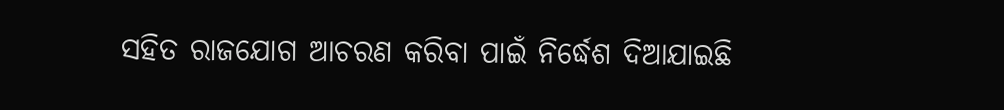ସହିତ ରାଜଯୋଗ ଆଚରଣ କରିବା ପାଇଁ ନିର୍ଦ୍ଧେଶ ଦିଆଯାଇଛି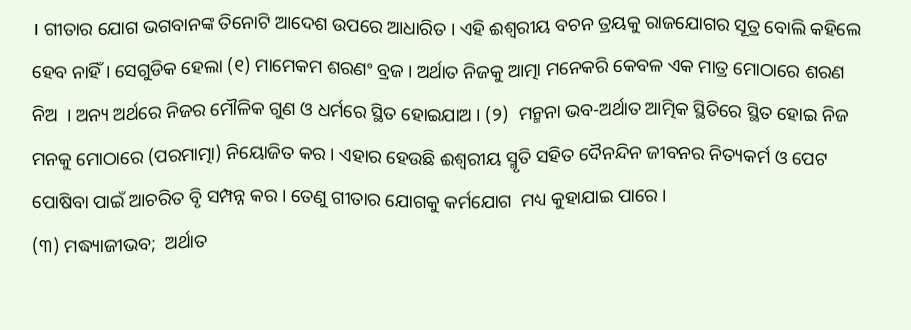। ଗୀତାର ଯୋଗ ଭଗବାନଙ୍କ ତିନୋଟି ଆଦେଶ ଉପରେ ଆଧାରିତ । ଏହି ଈଶ୍ୱରୀୟ ବଚନ ତ୍ରୟକୁ ରାଜଯୋଗର ସୂତ୍ର ବୋଲି କହିଲେ ହେବ ନାହିଁ । ସେଗୁଡିକ ହେଲା (୧) ମାମେକମ ଶରଣଂ ବ୍ରଜ । ଅର୍ଥାତ ନିଜକୁ ଆତ୍ମା ମନେକରି କେବଳ ଏକ ମାତ୍ର ମୋଠାରେ ଶରଣ ନିଅ  । ଅନ୍ୟ ଅର୍ଥରେ ନିଜର ମୌଳିକ ଗୁଣ ଓ ଧର୍ମରେ ସ୍ଥିତ ହୋଇଯାଅ । (୨)  ମନ୍ମନା ଭବ-ଅର୍ଥାତ ଆତ୍ମିକ ସ୍ଥିତିରେ ସ୍ଥିତ ହୋଇ ନିଜ ମନକୁ ମୋଠାରେ (ପରମାତ୍ମା) ନିୟୋଜିତ କର । ଏହାର ହେଉଛି ଈଶ୍ୱରୀୟ ସ୍ମୃତି ସହିତ ଦୈନନ୍ଦିନ ଜୀବନର ନିତ୍ୟକର୍ମ ଓ ପେଟ ପୋଷିବା ପାଇଁ ଆଚରିତ ବୃି ସମ୍ପନ୍ନ କର । ତେଣୁ ଗୀତାର ଯୋଗକୁ କର୍ମଯୋଗ  ମଧ୍ୟ କୁହାଯାଇ ପାରେ ।
(୩) ମଦ୍ଧ୍ୟାଜୀଭବ;  ଅର୍ଥାତ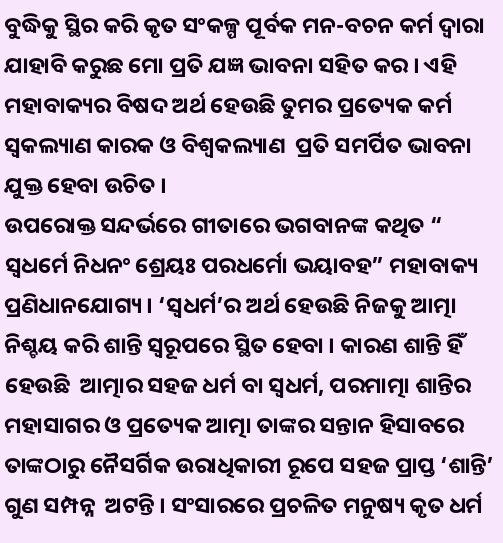ବୁଦ୍ଧିକୁ ସ୍ଥିର କରି କୃତ ସଂକଳ୍ପ ପୂର୍ବକ ମନ-ବଚନ କର୍ମ ଦ୍ୱାରା ଯାହାବି କରୁଛ ମୋ ପ୍ରତି ଯଜ୍ଞ ଭାବନା ସହିତ କର । ଏହି ମହାବାକ୍ୟର ବିଷଦ ଅର୍ଥ ହେଉଛି ତୁମର ପ୍ରତ୍ୟେକ କର୍ମ ସ୍ବକଲ୍ୟାଣ କାରକ ଓ ବିଶ୍ୱକଲ୍ୟାଣ  ପ୍ରତି ସମର୍ପିତ ଭାବନା ଯୁକ୍ତ ହେବା ଉଚିତ ।
ଉପରୋକ୍ତ ସନ୍ଦର୍ଭରେ ଗୀତାରେ ଭଗବାନଙ୍କ କଥିତ “ ସ୍ବଧର୍ମେ ନିଧନଂ ଶ୍ରେୟଃ ପରଧର୍ମୋ ଭୟାବହ” ମହାବାକ୍ୟ ପ୍ରଣିଧାନଯୋଗ୍ୟ । ‘ସ୍ବଧର୍ମ’ର ଅର୍ଥ ହେଉଛି ନିଜକୁ ଆତ୍ମା ନିଶ୍ଚୟ କରି ଶାନ୍ତି ସ୍ବରୂପରେ ସ୍ଥିତ ହେବା । କାରଣ ଶାନ୍ତି ହିଁ  ହେଉଛି  ଆତ୍ମାର ସହଜ ଧର୍ମ ବା ସ୍ବଧର୍ମ, ପରମାତ୍ମା ଶାନ୍ତିର ମହାସାଗର ଓ ପ୍ରତ୍ୟେକ ଆତ୍ମା ତାଙ୍କର ସନ୍ତାନ ହିସାବରେ ତାଙ୍କଠାରୁ ନୈସର୍ଗିକ ଉରାଧିକାରୀ ରୂପେ ସହଜ ପ୍ରାପ୍ତ ‘ଶାନ୍ତି’ ଗୁଣ ସମ୍ପନ୍ନ  ଅଟନ୍ତି । ସଂସାରରେ ପ୍ରଚଳିତ ମନୁଷ୍ୟ କୃତ ଧର୍ମ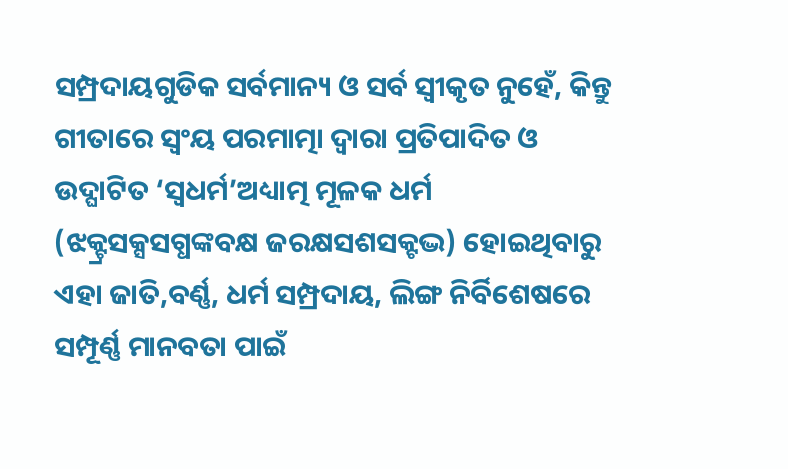ସମ୍ପ୍ରଦାୟଗୁଡିକ ସର୍ବମାନ୍ୟ ଓ ସର୍ବ ସ୍ବୀକୃତ ନୁହେଁ, କିନ୍ତୁ ଗୀତାରେ ସ୍ବଂୟ ପରମାତ୍ମା ଦ୍ୱାରା ପ୍ରତିପାଦିତ ଓ ଉଦ୍ଘାଟିତ ‘ସ୍ବଧର୍ମ’ଅଧ୍ୟାତ୍ମ ମୂଳକ ଧର୍ମ (ଝକ୍ଟ୍ରସକ୍ସସଗ୍ଧଙ୍କବକ୍ଷ ଜରକ୍ଷସଶସକ୍ଟଦ୍ଭ) ହୋଇଥିବାରୁ ଏହା ଜାତି,ବର୍ଣ୍ଣ, ଧର୍ମ ସମ୍ପ୍ରଦାୟ, ଲିଙ୍ଗ ନିର୍ବିଶେଷରେ ସମ୍ପୂର୍ଣ୍ଣ ମାନବତା ପାଇଁ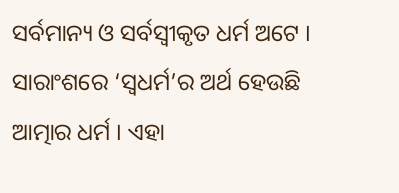ସର୍ବମାନ୍ୟ ଓ ସର୍ବସ୍ବୀକୃତ ଧର୍ମ ଅଟେ । ସାରାଂଶରେ ‘ସ୍ବଧର୍ମ’ର ଅର୍ଥ ହେଉଛି ଆତ୍ମାର ଧର୍ମ । ଏହା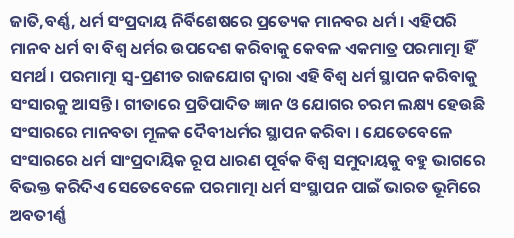ଜାତି,ବର୍ଣ୍ଣ, ଧର୍ମ ସଂପ୍ରଦାୟ ନିର୍ବିଶେଷରେ ପ୍ରତ୍ୟେକ ମାନବର ଧର୍ମ । ଏହିପରି ମାନବ ଧର୍ମ ବା ବିଶ୍ୱ ଧର୍ମର ଉପଦେଶ କରିବାକୁ କେବଳ ଏକମାତ୍ର ପରମାତ୍ମା ହିଁ ସମର୍ଥ । ପରମାତ୍ମା ସ୍ବ-ପ୍ରଣୀତ ରାଜଯୋଗ ଦ୍ୱାରା ଏହି ବିଶ୍ୱ ଧର୍ମ ସ୍ଥାପନ କରିବାକୁ ସଂସାରକୁ ଆସନ୍ତି । ଗୀତାରେ ପ୍ରତିପାଦିତ ଜ୍ଞାନ ଓ ଯୋଗର ଚରମ ଲକ୍ଷ୍ୟ ହେଉଛି ସଂସାରରେ ମାନବତା ମୂଳକ ଦୈବୀଧର୍ମର ସ୍ଥାପନ କରିବା । ଯେତେବେଳେ ସଂସାରରେ ଧର୍ମ ସାଂପ୍ରଦାୟିକ ରୂପ ଧାରଣ ପୂର୍ବକ ବିଶ୍ୱ ସମୁଦାୟକୁ ବହୁ ଭାଗରେ ବିଭକ୍ତ କରିଦିଏ ସେତେବେଳେ ପରମାତ୍ମା ଧର୍ମ ସଂସ୍ଥାପନ ପାଇଁ ଭାରତ ଭୂମିରେ ଅବତୀର୍ଣ୍ଣ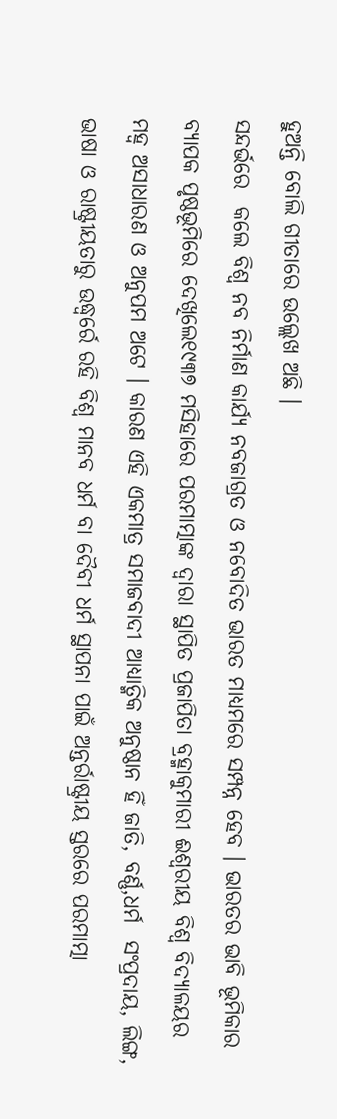ହୁଅନ୍ତି ବୋଲି ଗୀତାରେ ଉଲ୍ଲେଖ ଅଛି ।
ସନ୍ଦର୍ଭରେ  କଲେ ବିଶ୍ୱ ନବ ନିର୍ମାଣ କାର୍ଯ୍ୟ ନବଜାଗ୍ରତ ଓ ନବୋଦିତ ଭାରତ ମାଧ୍ୟମରେ ସମ୍ପନ୍ନ ହେବ । ଭାରତର ଭାବି ଭୂମିକାର ବ୍ୟାପକ ପୃଷ୍ଠଭୂମିରେ ଦେଖିଲେ୧୯୩୭ ମସିହାରେ ପରମାତ୍ମାଙ୍କ ଦ୍ୱାରା ସ୍ଥାପିତ ପ୍ରଜାପିତା ବ୍ରହ୍ମାକୁମାରୀ ଈଶ୍ୱରୀୟ ବିଶ୍ୱ ବିଦ୍ୟାଳୟର ମହ୍ୱ ଅସାଧାରଣ ଓ ଅନୁପମ ଅଟେ । କାରଣ ଏହି ଏକମାତ୍ର ସମାଜବାଦୀ ଆଧ୍ୟାତ୍ମିକ ଅନୁଷ୍ଠାନ ହିଁ ଜାତି, ବର୍ଣ୍ଣ,ଧର୍ମ  ସଂପ୍ରଦାୟ, ଲିଙ୍ଗ, ଭାଷା ଓ ରାଷ୍ଟ୍ରୀୟତାରୁ ଉଦ୍ଧ୍ୱର୍ରେ ରହି ବିଶ୍ୱ ମାନବ ଧର୍ମ ବା ଦୈବୀ ଧର୍ମ ସ୍ଥାପନା ପାଇଁ ଅନ୍ତର୍ରାଷ୍ଟ୍ରୀୟ ସ୍ତରରେ ପରମାତ୍ମା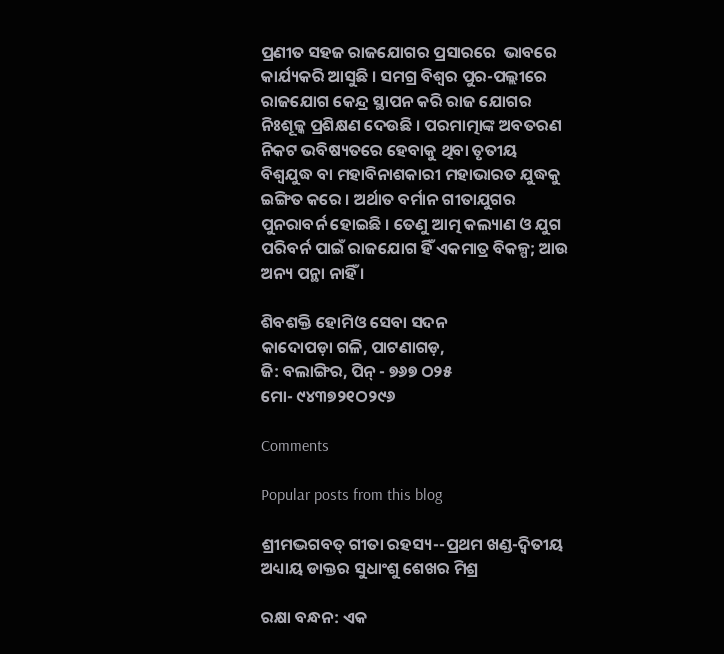ପ୍ରଣୀତ ସହଜ ରାଜଯୋଗର ପ୍ରସାରରେ  ଭାବରେ କାର୍ଯ୍ୟକରି ଆସୁଛି । ସମଗ୍ର ବିଶ୍ୱର ପୁର-ପଲ୍ଲୀରେ ରାଜଯୋଗ କେନ୍ଦ୍ର ସ୍ଥାପନ କରି ରାଜ ଯୋଗର ନିଃଶୂଳ୍କ ପ୍ରଶିକ୍ଷଣ ଦେଉଛି । ପରମାତ୍ମାଙ୍କ ଅବତରଣ ନିକଟ ଭବିଷ୍ୟତରେ ହେବାକୁ ଥିବା ତୃତୀୟ ବିଶ୍ୱଯୁଦ୍ଧ ବା ମହାବିନାଶକାରୀ ମହାଭାରତ ଯୁଦ୍ଧକୁ ଇଙ୍ଗିତ କରେ । ଅର୍ଥାତ ବର୍ମାନ ଗୀତାଯୁଗର ପୁନରାବର୍ନ ହୋଇଛି । ତେଣୁ ଆତ୍ମ କଲ୍ୟାଣ ଓ ଯୁଗ ପରିବର୍ନ ପାଇଁ ରାଜଯୋଗ ହିଁ ଏକମାତ୍ର ବିକଳ୍ପ; ଆଉ ଅନ୍ୟ ପନ୍ଥା ନାହିଁ ।

ଶିବଶକ୍ତି ହୋମିଓ ସେବା ସଦନ
କାଦୋପଡ଼ା ଗଳି, ପାଟଣାଗଡ଼,
ଜି: ବଲାଙ୍ଗିର, ପିନ୍ - ୭୬୭ ଠ୨୫
ମୋ- ୯୪୩୭୨୧ଠ୨୯୬

Comments

Popular posts from this blog

ଶ୍ରୀମଦ୍ଭଗବତ୍ ଗୀତା ରହସ୍ୟ--ପ୍ରଥମ ଖଣ୍ଡ-ଦ୍ୱିତୀୟ ଅଧ୍ୟାୟ ଡାକ୍ତର ସୁଧାଂଶୁ ଶେଖର ମିଶ୍ର

ରକ୍ଷା ବନ୍ଧନ: ଏକ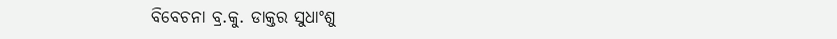ବିବେଚନା ବ୍ର.କୁ. ଡାକ୍ତର ସୁଧାଂଶୁ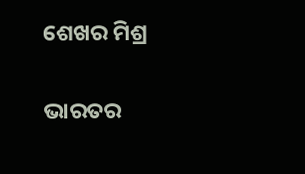ଶେଖର ମିଶ୍ର

ଭାରତର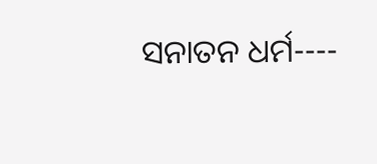ସନାତନ ଧର୍ମ----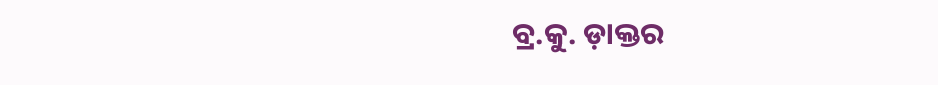ବ୍ର.କୁ. ଡ଼ାକ୍ତର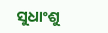ସୁଧାଂଶୁ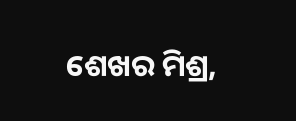ଶେଖର ମିଶ୍ର,